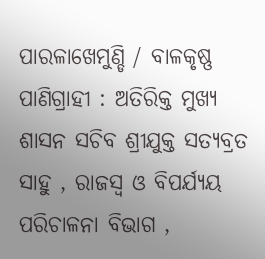ପାରଳାଖେମୁଣ୍ଡି / ବାଳକୃଷ୍ଣ ପାଣିଗ୍ରାହୀ : ଅତିରିକ୍ତ ମୁଖ୍ୟ ଶାସନ ସଚିବ ଶ୍ରୀଯୁକ୍ତ ସତ୍ୟବ୍ରତ ସାହୁ , ରାଜସ୍ବ ଓ ବିପର୍ଯ୍ୟୟ ପରିଚାଳନା ବିଭାଗ ,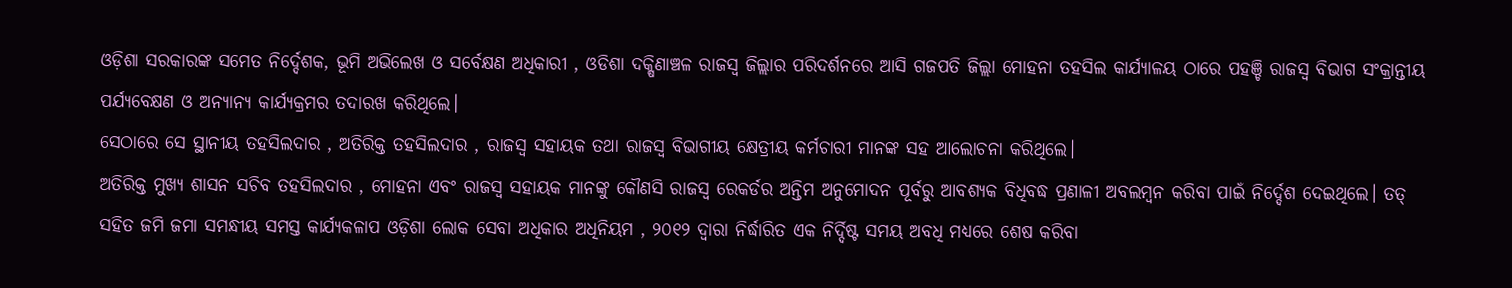ଓଡ଼ିଶା ସରକାରଙ୍କ ସମେତ ନିର୍ଦ୍ଦେଶକ, ଭୂମି ଅଭିଲେଖ ଓ ସର୍ବେକ୍ଷଣ ଅଧିକାରୀ , ଓଡିଶା ଦକ୍ଷିଣାଞ୍ଚଳ ରାଜସ୍ବ ଜିଲ୍ଲାର ପରିଦର୍ଶନରେ ଆସି ଗଜପତି ଜିଲ୍ଲା ମୋହନା ତହସିଲ କାର୍ଯ୍ୟାଳୟ ଠାରେ ପହଞ୍ଚି ରାଜସ୍ବ ବିଭାଗ ସଂକ୍ରାନ୍ତୀୟ ପର୍ଯ୍ୟବେକ୍ଷଣ ଓ ଅନ୍ୟାନ୍ୟ କାର୍ଯ୍ୟକ୍ରମର ତଦାରଖ କରିଥିଲେ।
ସେଠାରେ ସେ ସ୍ଥାନୀୟ ତହସିଲଦାର , ଅତିରିକ୍ତ ତହସିଲଦାର , ରାଜସ୍ବ ସହାୟକ ତଥା ରାଜସ୍ବ ବିଭାଗୀୟ କ୍ଷେତ୍ରୀୟ କର୍ମଚାରୀ ମାନଙ୍କ ସହ ଆଲୋଚନା କରିଥିଲେ।
ଅତିରିକ୍ତ ମୁଖ୍ୟ ଶାସନ ସଚିବ ତହସିଲଦାର , ମୋହନା ଏବଂ ରାଜସ୍ବ ସହାୟକ ମାନଙ୍କୁ କୌଣସି ରାଜସ୍ବ ରେକର୍ଡର ଅନ୍ତିମ ଅନୁମୋଦନ ପୂର୍ବରୁ ଆବଶ୍ୟକ ବିଧିବଦ୍ଧ ପ୍ରଣାଳୀ ଅବଲମ୍ବନ କରିବା ପାଇଁ ନିର୍ଦ୍ଦେଶ ଦେଇଥିଲେ। ତତ୍ ସହିତ ଜମି ଜମା ସମନ୍ଧୀୟ ସମସ୍ତ କାର୍ଯ୍ୟକଳାପ ଓଡ଼ିଶା ଲୋକ ସେବା ଅଧିକାର ଅଧିନିୟମ , ୨୦୧୨ ଦ୍ଵାରା ନିର୍ଦ୍ଧାରିତ ଏକ ନିର୍ଦ୍ଦିଷ୍ଟ ସମୟ ଅବଧି ମଧ୍ୟରେ ଶେଷ କରିବା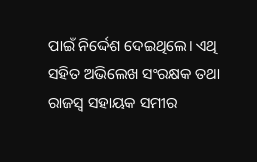ପାଇଁ ନିର୍ଦ୍ଦେଶ ଦେଇଥିଲେ। ଏଥି ସହିତ ଅଭିଲେଖ ସଂରକ୍ଷକ ତଥା ରାଜସ୍ବ ସହାୟକ ସମୀର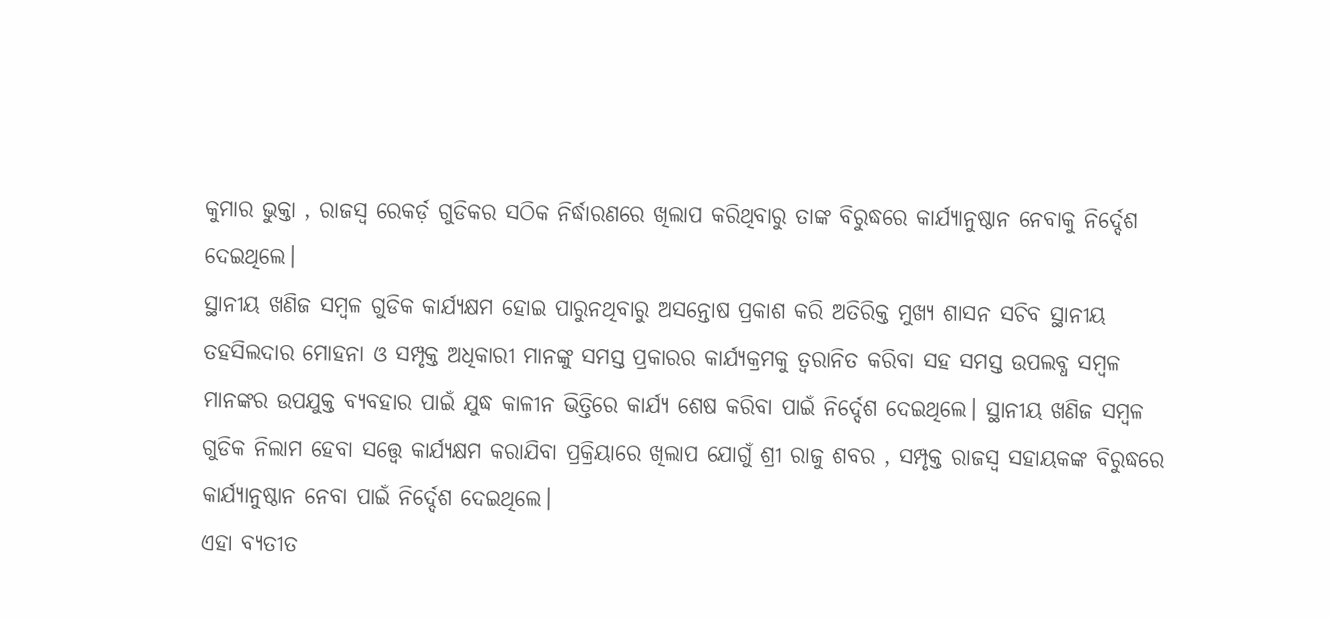କୁମାର ଭୁକ୍ତା , ରାଜସ୍ବ ରେକର୍ଡ଼ ଗୁଡିକର ସଠିକ ନିର୍ଦ୍ଧାରଣରେ ଖିଲାପ କରିଥିବାରୁ ତାଙ୍କ ବିରୁଦ୍ଧରେ କାର୍ଯ୍ୟାନୁଷ୍ଠାନ ନେବାକୁ ନିର୍ଦ୍ଦେଶ ଦେଇଥିଲେ।
ସ୍ଥାନୀୟ ଖଣିଜ ସମ୍ବଳ ଗୁଡିକ କାର୍ଯ୍ୟକ୍ଷମ ହୋଇ ପାରୁନଥିବାରୁ ଅସନ୍ତୋଷ ପ୍ରକାଶ କରି ଅତିରିକ୍ତ ମୁଖ୍ୟ ଶାସନ ସଚିବ ସ୍ଥାନୀୟ ତହସିଲଦାର ମୋହନା ଓ ସମ୍ପୃକ୍ତ ଅଧିକାରୀ ମାନଙ୍କୁ ସମସ୍ତ ପ୍ରକାରର କାର୍ଯ୍ୟକ୍ରମକୁ ତ୍ୱରାନିତ କରିବା ସହ ସମସ୍ତ ଉପଲବ୍ଧ ସମ୍ବଳ ମାନଙ୍କର ଉପଯୁକ୍ତ ବ୍ୟବହାର ପାଇଁ ଯୁଦ୍ଧ କାଳୀନ ଭିତ୍ତିରେ କାର୍ଯ୍ୟ ଶେଷ କରିବା ପାଇଁ ନିର୍ଦ୍ଦେଶ ଦେଇଥିଲେ। ସ୍ଥାନୀୟ ଖଣିଜ ସମ୍ବଳ ଗୁଡିକ ନିଲାମ ହେବା ସତ୍ତ୍ବେ କାର୍ଯ୍ୟକ୍ଷମ କରାଯିବା ପ୍ରକ୍ରିୟାରେ ଖିଲାପ ଯୋଗୁଁ ଶ୍ରୀ ରାଜୁ ଶବର , ସମ୍ପୃକ୍ତ ରାଜସ୍ବ ସହାୟକଙ୍କ ବିରୁଦ୍ଧରେ କାର୍ଯ୍ୟାନୁଷ୍ଠାନ ନେବା ପାଇଁ ନିର୍ଦ୍ଦେଶ ଦେଇଥିଲେ।
ଏହା ବ୍ୟତୀତ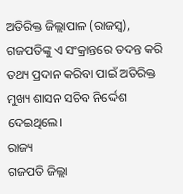ଅତିରିକ୍ତ ଜିଲ୍ଲାପାଳ (ରାଜସ୍ବ), ଗଜପତିଙ୍କୁ ଏ ସଂକ୍ରାନ୍ତରେ ତଦନ୍ତ କରି ତଥ୍ୟ ପ୍ରଦାନ କରିବା ପାଇଁ ଅତିରିକ୍ତ ମୁଖ୍ୟ ଶାସନ ସଚିବ ନିର୍ଦ୍ଦେଶ ଦେଇଥିଲେ।
ରାଜ୍ୟ
ଗଜପତି ଜିଲ୍ଲା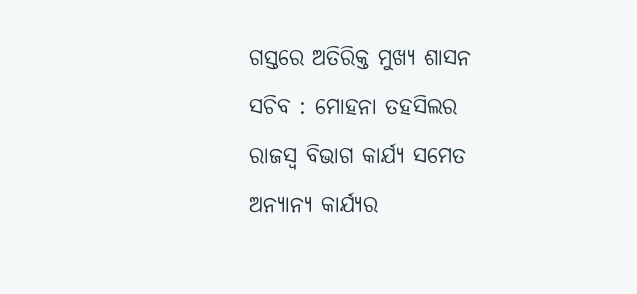ଗସ୍ତରେ ଅତିରିକ୍ତ ମୁଖ୍ୟ ଶାସନ ସଚିବ : ମୋହନା ତହସିଲର ରାଜସ୍ବ ବିଭାଗ କାର୍ଯ୍ୟ ସମେତ ଅନ୍ୟାନ୍ୟ କାର୍ଯ୍ୟର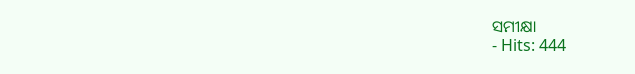ସମୀକ୍ଷା
- Hits: 444